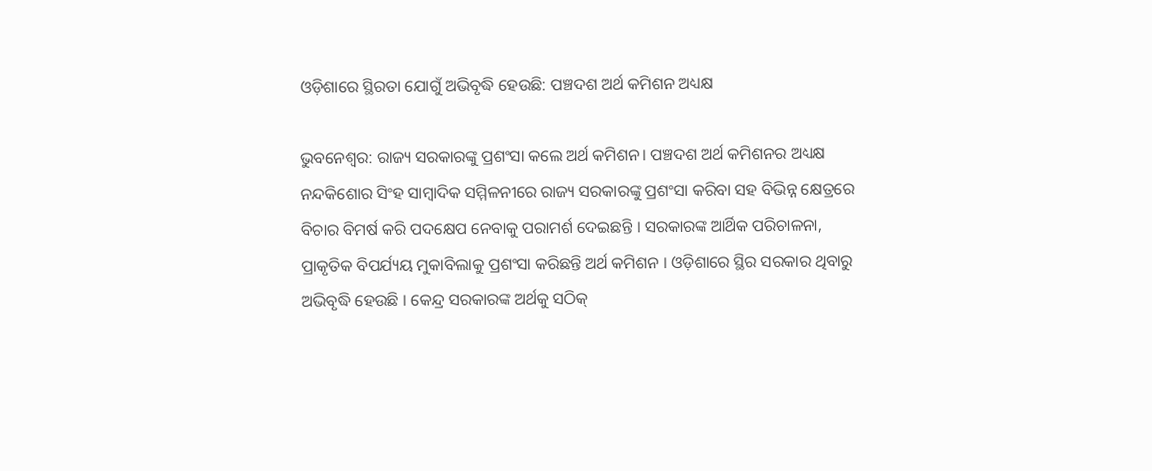ଓଡ଼ିଶାରେ ସ୍ଥିରତା ଯୋଗୁଁ ଅଭିବୃଦ୍ଧି ହେଉଛି: ପଞ୍ଚଦଶ ଅର୍ଥ କମିଶନ ଅଧ୍ୟକ୍ଷ

ଭୁବନେଶ୍ବର: ରାଜ୍ୟ ସରକାରଙ୍କୁ ପ୍ରଶଂସା କଲେ ଅର୍ଥ କମିଶନ। ପଞ୍ଚଦଶ ଅର୍ଥ କମିଶନର ଅଧ୍ୟକ୍ଷ ନନ୍ଦକିଶୋର ସିଂହ ସାମ୍ବାଦିକ ସମ୍ମିଳନୀରେ ରାଜ୍ୟ ସରକାରଙ୍କୁ ପ୍ରଶଂସା କରିବା ସହ ବିଭିନ୍ନ କ୍ଷେତ୍ରରେ ବିଚାର ବିମର୍ଷ କରି ପଦକ୍ଷେପ ନେବାକୁ ପରାମର୍ଶ ଦେଇଛନ୍ତି । ସରକାରଙ୍କ ଆର୍ଥିକ ପରିଚାଳନା, ପ୍ରାକୃତିକ ବିପର୍ଯ୍ୟୟ ମୁକାବିଲାକୁ ପ୍ରଶଂସା କରିଛନ୍ତି ଅର୍ଥ କମିଶନ । ଓଡ଼ିଶାରେ ସ୍ଥିର ସରକାର ଥିବାରୁ ଅଭିବୃଦ୍ଧି ହେଉଛି । କେନ୍ଦ୍ର ସରକାରଙ୍କ ଅର୍ଥକୁ ସଠିକ୍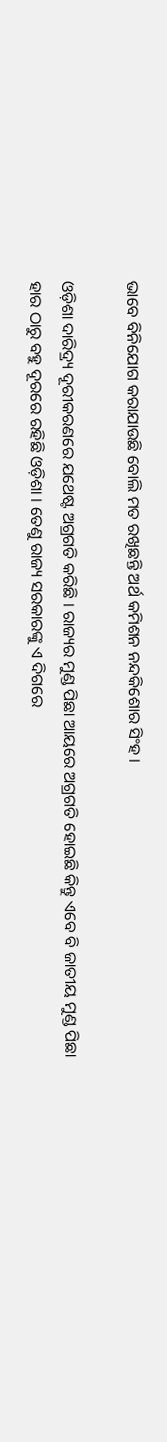ଭାବେ ବିନିଯୋଗ କରାଯାଉଛି ବୋଲି ମତ ରଖିଛନ୍ତି ଅର୍ଥ କମିଶନ ନନ୍ଦକିଶୋର ସିଂହ ।

ଓଡ଼ିଶା ଦାରିଦ୍ର୍ୟ ଦୂରୀକରଣରେ ଯଥେଷ୍ଟ ଅଗ୍ରଗତି କରିଛି । ରାଜ୍ୟର ମୁଣ୍ଡ ପିଛା ଆୟରେ ଅଗ୍ରଗତି ହୋଇଛି କିନ୍ତୁ ଏବେ ବି ଜାତୀୟ ମୁଣ୍ଡ ପିଛା ହାର ଠାରୁ ବହୁ ଦୂରରେ ରହିଛି ଓଡ଼ିଶା । ତେଣୁ ରାଜ୍ୟ ସରକାରଙ୍କୁ ଏ ଦିଗରେ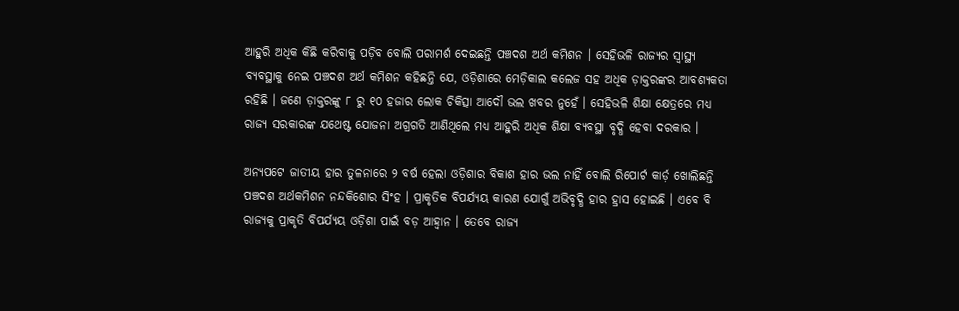ଆହୁରି ଅଧିକ କିଛି କରିବାକୁ ପଡ଼ିବ ବୋଲି ପରାମର୍ଶ ଦେଇଛନ୍ତି ପଞ୍ଚଦଶ ଅର୍ଥ କମିଶନ । ସେହିଭଳି ରାଜ୍ୟର ସ୍ୱାସ୍ଥ୍ୟ ବ୍ୟବସ୍ଥାକୁ ନେଇ ପଞ୍ଚଦଶ ଅର୍ଥ କମିଶନ କହିଛନ୍ତି ଯେ, ଓଡ଼ିଶାରେ ମେଡ଼ିକାଲ କଲେଜ ସହ ଅଧିକ ଡ଼ାକ୍ତରଙ୍କର ଆବଶ୍ୟକତା ରହିଛି । ଜଣେ ଡ଼ାକ୍ତରଙ୍କୁ ୮ ରୁ ୧୦ ହଜାର ଲୋକ ଚିକିତ୍ସା ଆଦୌ ଭଲ ଖବର ନୁହେଁ । ସେହିଭଳି ଶିକ୍ଷା କ୍ଷେତ୍ରରେ ମଧ୍ୟ ରାଜ୍ୟ ସରକାରଙ୍କ ଯଥେଷ୍ଟ ଯୋଜନା ଅଗ୍ରଗତି ଆଣିଥିଲେ ମଧ୍ୟ ଆହୁରି ଅଧିକ ଶିକ୍ଷା ବ୍ୟବସ୍ଥା ବୃଦ୍ଧି ହେବା ଦରକାର ।

ଅନ୍ୟପଟେ ଜାତୀୟ ହାର ତୁଳନାରେ ୨ ବର୍ଷ ହେଲା ଓଡ଼ିଶାର ବିକାଶ ହାର ଭଲ ନାହିଁ ବୋଲି ରିପୋର୍ଟ କାର୍ଡ଼ ଖୋଲିଛନ୍ତି ପଞ୍ଚଦଶ ଅର୍ଥକମିଶନ ନନ୍ଦକିଶୋର ସିଂହ । ପ୍ରାକୃତିକ ବିପର୍ଯ୍ୟୟ କାରଣ ଯୋଗୁଁ ଅଭିବୃଦ୍ଧି ହାର ହ୍ରାସ ହୋଇଛି । ଏବେ ବି ରାଜ୍ୟକୁ ପ୍ରାକୃତି ବିପର୍ଯ୍ୟୟ ଓଡ଼ିଶା ପାଇଁ ବଡ଼ ଆହ୍ୱାନ । ତେବେ ରାଜ୍ୟ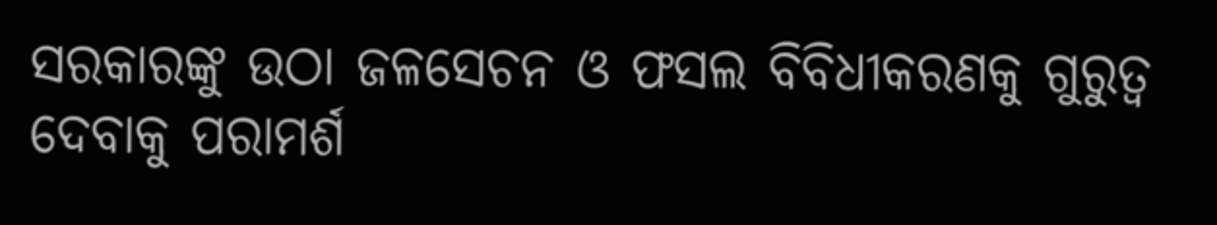ସରକାରଙ୍କୁ ଉଠା ଜଳସେଚନ ଓ ଫସଲ ବିବିଧୀକରଣକୁ ଗୁରୁତ୍ୱ ଦେବାକୁ ପରାମର୍ଶ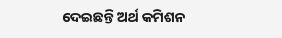ଦେଇଛନ୍ତି ଅର୍ଥ କମିଶନ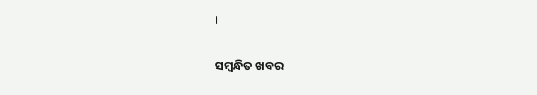।

ସମ୍ବନ୍ଧିତ ଖବର